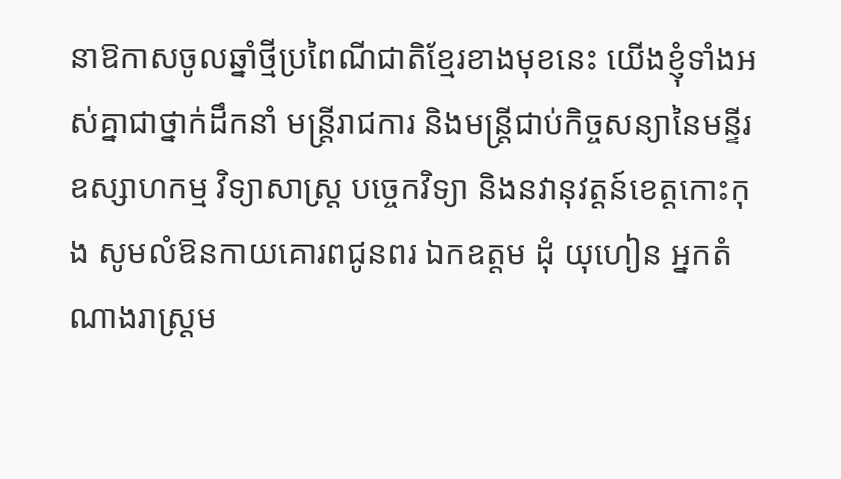នាឱកាសចូលឆ្នាំថ្មីប្រពៃណីជាតិខ្មែរខាងមុខនេះ យើងខ្ញុំទាំងអស់គ្នាជាថ្នាក់ដឹកនាំ មន្ត្រីរាជការ និងមន្ត្រីជាប់កិច្ចសន្យានៃមន្ទីរឧស្សាហកម្ម វិទ្យាសាស្រ្ត បច្ចេកវិទ្យា និងនវានុវត្តន៍ខេត្តកោះកុង សូមលំឱនកាយគោរពជូនពរ ឯកឧត្តម ដុំ យុហៀន អ្នកតំណាងរាស្ត្រម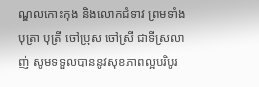ណ្ឌលកោះកុង និងលោកជំទាវ ព្រមទាំងបុត្រា បុត្រី ចៅប្រុស ចៅស្រី ជាទីស្រលាញ់ សូមទទួលបាននូវសុខភាពល្អបរិបូរ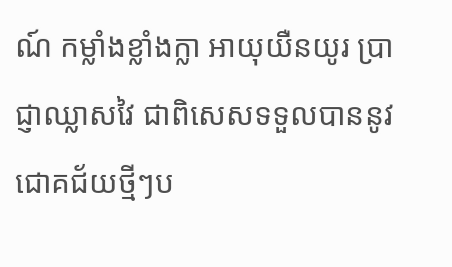ណ៍ កម្លាំងខ្លាំងក្លា អាយុយឺនយូរ ប្រាជ្ញាឈ្លាសវៃ ជាពិសេសទទួលបាននូវជោគជ័យថ្មីៗប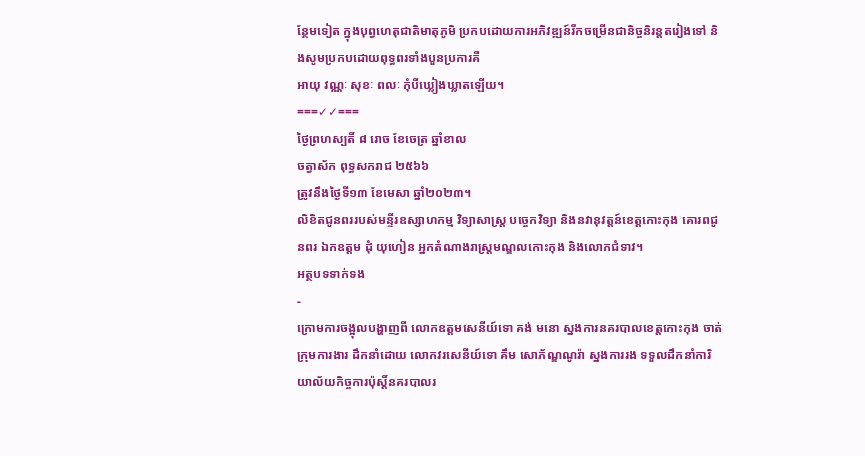ន្ថែមទៀត ក្នុងបុព្វហេតុជាតិមាតុភូមិ ប្រកបដោយការអភិវឌ្ឍន៍រីកចម្រើនជានិច្ចនិរន្តតរៀងទៅ និងសូមប្រកបដោយពុទ្ធពរទាំងបួនប្រការគឺ
អាយុ វណ្ណៈ សុខៈ ពលៈ កុំបីឃ្លៀងឃ្លាតឡើយ។
===✓✓===
ថ្ងៃព្រហស្បតិ៍ ៨ រោច ខែចេត្រ ឆ្នាំខាល
ចត្វាស័ក ពុទ្ធសករាជ ២៥៦៦
ត្រូវនឹងថ្ងៃទី១៣ ខែមេសា ឆ្នាំ២០២៣។
លិខិតជូនពររបស់មន្ទីរឧស្សាហកម្ម វិទ្យាសាស្រ្ត បច្ចេកវិទ្យា និងនវានុវត្តន៍ខេត្តកោះកុង គោរពជូនពរ ឯកឧត្តម ដុំ យុហៀន អ្នកតំណាងរាស្ត្រមណ្ឌលកោះកុង និងលោកជំទាវ។
អត្ថបទទាក់ទង
-
ក្រោមការចង្អុលបង្ហាញពី លោកឧត្តមសេនីយ៍ទោ គង់ មនោ ស្នងការនគរបាលខេត្តកោះកុង ចាត់ក្រុមការងារ ដឹកនាំដោយ លោកវរសេនីយ៍ទោ គឹម សោភ័ណ្ឌណូរ៉ា ស្នងការរង ទទួលដឹកនាំការិយាល័យកិច្ចការប៉ុស្តិ៍នគរបាលរ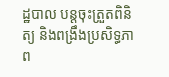ដ្ឋបាល បន្តចុះត្រួតពិនិត្យ និងពង្រឹងប្រសិទ្ធភាព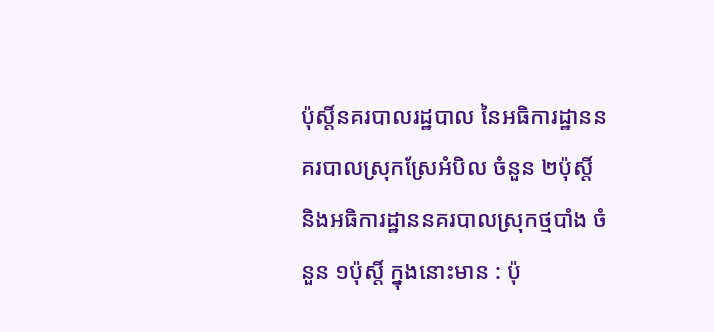ប៉ុស្តិ៍នគរបាលរដ្ឋបាល នៃអធិការដ្ឋាននគរបាលស្រុកស្រែអំបិល ចំនួន ២ប៉ុស្តិ៍ និងអធិការដ្ឋាននគរបាលស្រុកថ្មបាំង ចំនួន ១ប៉ុស្តិ៍ ក្នុងនោះមាន : ប៉ុ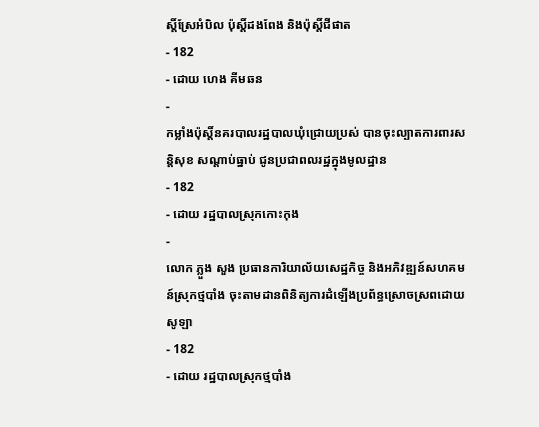ស្តិ៍ស្រែអំបិល ប៉ុស្តិ៍ដងពែង និងប៉ុស្តិ៍ជីផាត
- 182
- ដោយ ហេង គីមឆន
-
កម្លាំងប៉ុស្តិ៍នគរបាលរដ្ឋបាលឃុំជ្រោយប្រស់ បានចុះល្បាតការពារសន្តិសុខ សណ្តាប់ធ្នាប់ ជូនប្រជាពលរដ្ឋក្នុងមូលដ្ឋាន
- 182
- ដោយ រដ្ឋបាលស្រុកកោះកុង
-
លោក ភ្លួង សួង ប្រធានការិយាល័យសេដ្ឋកិច្ច និងអភិវឌ្ឍន៍សហគមន៍ស្រុកថ្មបាំង ចុះតាមដានពិនិត្យការដំឡើងប្រព័ន្ធស្រោចស្រពដោយសូឡា
- 182
- ដោយ រដ្ឋបាលស្រុកថ្មបាំង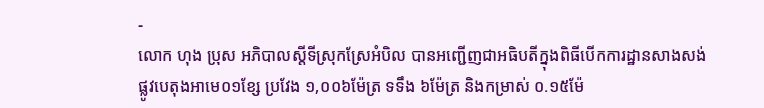-
លោក ហុង ប្រុស អភិបាលស្តីទីស្រុកស្រែអំបិល បានអញ្ជើញជាអធិបតីក្នុងពិធីបើកការដ្ឋានសាងសង់ផ្លូវបេតុងអាមេ០១ខ្សែ ប្រវែង ១,០០៦ម៉ែត្រ ទទឹង ៦ម៉ែត្រ និងកម្រាស់ ០.១៥ម៉ែ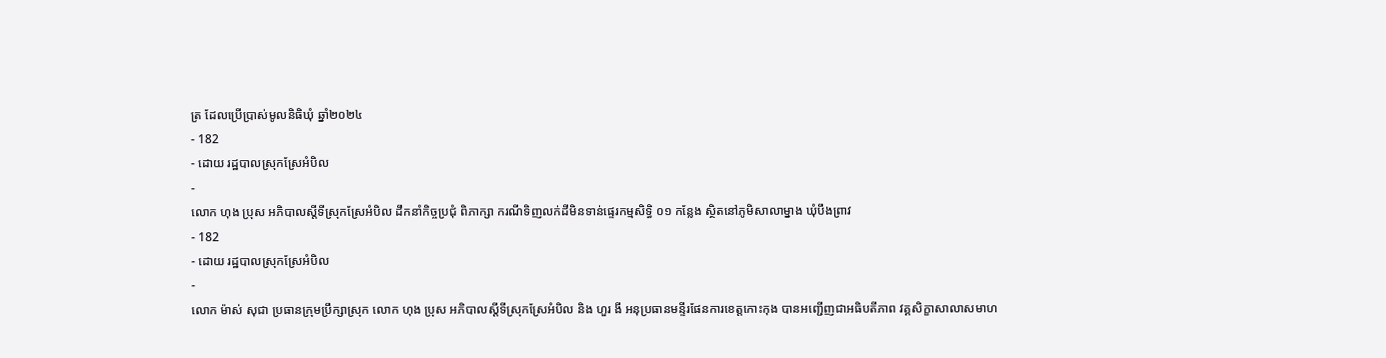ត្រ ដែលប្រើប្រាស់មូលនិធិឃុំ ឆ្នាំ២០២៤
- 182
- ដោយ រដ្ឋបាលស្រុកស្រែអំបិល
-
លោក ហុង ប្រុស អភិបាលស្តីទីស្រុកស្រែអំបិល ដឹកនាំកិច្ចប្រជុំ ពិភាក្សា ករណីទិញលក់ដីមិនទាន់ផ្ទេរកម្មសិទ្ធិ ០១ កន្លែង ស្ថិតនៅភូមិសាលាម្នាង ឃុំបឹងព្រាវ
- 182
- ដោយ រដ្ឋបាលស្រុកស្រែអំបិល
-
លោក ម៉ាស់ សុជា ប្រធានក្រុមប្រឹក្សាស្រុក លោក ហុង ប្រុស អភិបាលស្តីទីស្រុកស្រែអំបិល និង ហួរ ងី អនុប្រធានមន្ទីរផែនការខេត្តកោះកុង បានអញ្ជើញជាអធិបតីភាព វគ្គសិក្ខាសាលាសមាហ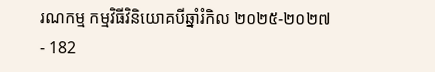រណកម្ម កម្មវិធីវិនិយោគបីឆ្នាំរំកិល ២០២៥-២០២៧
- 182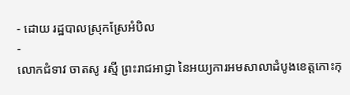- ដោយ រដ្ឋបាលស្រុកស្រែអំបិល
-
លោកជំទាវ ចាតសូ រស្មី ព្រះរាជអាជ្ញា នៃអយ្យការអមសាលាដំបូងខេត្តកោះកុ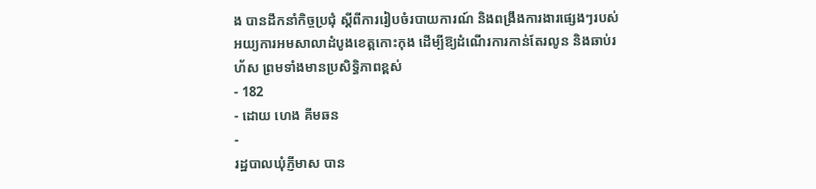ង បានដឹកនាំកិច្ចប្រជុំ ស្ដីពីការរៀបចំរបាយការណ៍ និងពង្រឹងការងារផ្សេងៗរបស់អយ្យការអមសាលាដំបូងខេត្តកោះកុង ដើម្បីឱ្យដំណើរការកាន់តែរលូន និងឆាប់រហ័ស ព្រមទាំងមានប្រសិទ្ធិភាពខ្ពស់
- 182
- ដោយ ហេង គីមឆន
-
រដ្ឋបាលឃុំភ្ញីមាស បាន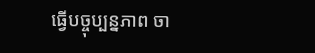ធ្វើបច្ចុប្បន្នភាព ចា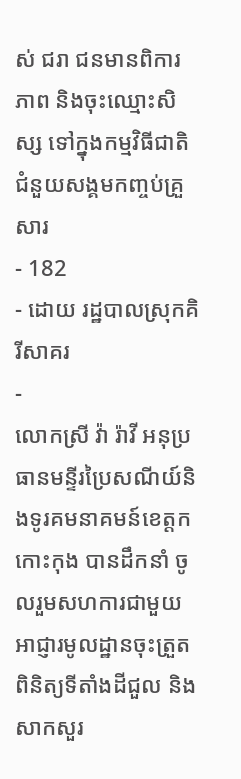ស់ ជរា ជនមានពិការភាព និងចុះឈ្មោះសិស្ស ទៅក្នុងកម្មវិធីជាតិជំនួយសង្គមកញ្ចប់គ្រួសារ
- 182
- ដោយ រដ្ឋបាលស្រុកគិរីសាគរ
-
លោកស្រី វ៉ា រ៉ាវី អនុប្រធានមន្ទីរប្រៃសណីយ៍និងទូរគមនាគមន៍ខេត្តកកោះកុង បានដឹកនាំ ចូលរួមសហការជាមួយអាជ្ញារមូលដ្ឋានចុះត្រួតពិនិត្យទីតាំងដីជួល និងសាកសួរ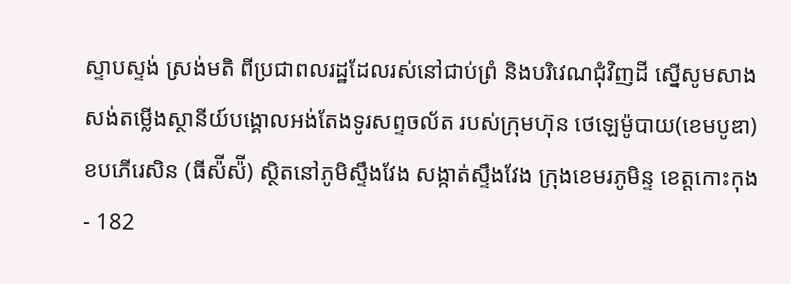ស្ទាបស្ទង់ ស្រង់មតិ ពីប្រជាពលរដ្ឋដែលរស់នៅជាប់ព្រំ និងបរិវេណជុំវិញដី ស្នេីសូមសាងសង់តម្លេីងស្ថានីយ៍បង្គោលអង់តែងទូរសព្ទចល័ត របស់ក្រុមហ៊ុន ថេឡេម៉ូបាយ(ខេមបូឌា) ខបភេីរេសិន (ធីស៉ីស៉ី) ស្ថិតនៅភូមិស្ទឹងវែង សង្កាត់ស្ទឹងវែង ក្រុងខេមរភូមិន្ទ ខេត្តកោះកុង
- 182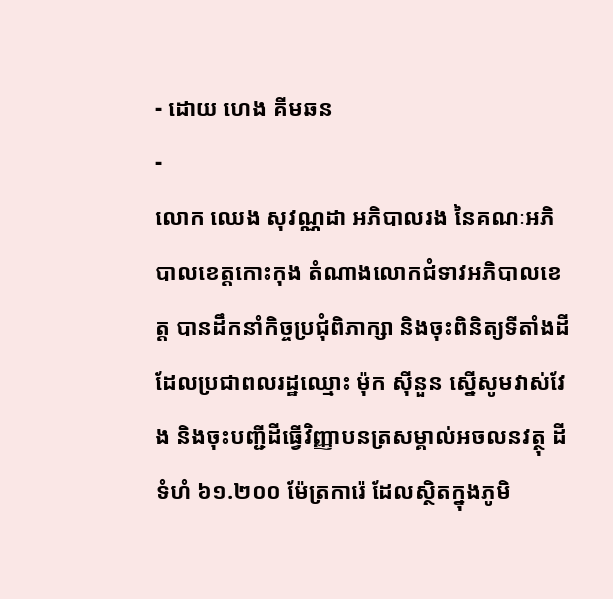- ដោយ ហេង គីមឆន
-
លោក ឈេង សុវណ្ណដា អភិបាលរង នៃគណៈអភិបាលខេត្តកោះកុង តំណាងលោកជំទាវអភិបាលខេត្ត បានដឹកនាំកិច្ចប្រជុំពិភាក្សា និងចុះពិនិត្យទីតាំងដី ដែលប្រជាពលរដ្ឋឈ្មោះ ម៉ុក សុីនួន ស្នើសូមវាស់វែង និងចុះបញ្ជីដីធ្វើវិញ្ញាបនត្រសម្គាល់អចលនវត្ថុ ដីទំហំ ៦១.២០០ ម៉ែត្រការ៉េ ដែលស្ថិតក្នុងភូមិ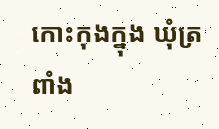កោះកុងក្នុង ឃុំត្រពាំង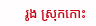រូង ស្រុកកោះ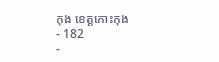កុង ខេត្តកោះកុង
- 182
-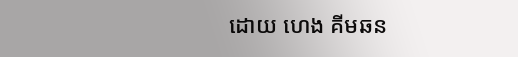ដោយ ហេង គីមឆន